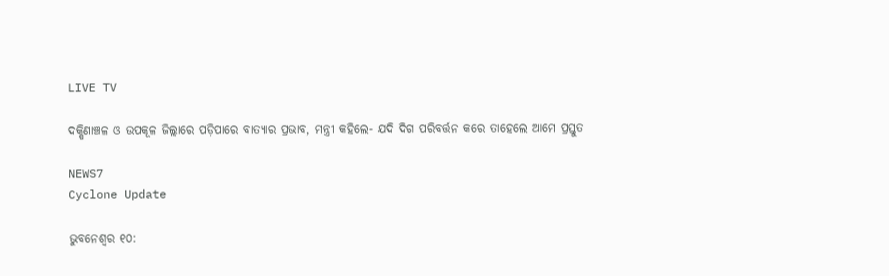LIVE TV

ଦକ୍ଷିଣାଞ୍ଚଳ ଓ ଉପକୂଳ ଜିଲ୍ଲାରେ ପଡ଼ିପାରେ ବାତ୍ୟାର ପ୍ରଭାବ, ମନ୍ତ୍ରୀ କହିଲେ- ଯଦି ଦିଗ ପରିବର୍ତ୍ତନ କରେ ତାହେଲେ ଆମେ ପ୍ରସ୍ତୁତ

NEWS7
Cyclone Update

ଭୁବନେଶ୍ବର ୧୦: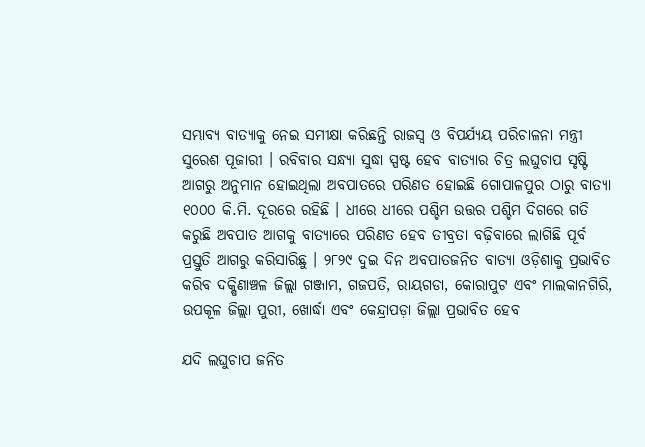ସମ୍ଭାବ୍ୟ ବାତ୍ୟାକୁ ନେଇ ସମୀକ୍ଷା କରିଛନ୍ତି ରାଜସ୍ବ ଓ ବିପର୍ଯ୍ୟୟ ପରିଚାଳନା ମନ୍ତ୍ରୀ ସୁରେଶ ପୂଜାରୀ । ରବିବାର ସନ୍ଧ୍ୟା ସୁଦ୍ଧା ସ୍ପଷ୍ଟ ହେବ ବାତ୍ୟାର ଚିତ୍ର ଲଘୁଚାପ ସୃଷ୍ଟି ଆଗରୁ ଅନୁମାନ ହୋଇଥିଲା ଅବପାତରେ ପରିଣତ ହୋଇଛି ଗୋପାଳପୁର ଠାରୁ ବାତ୍ୟା ୧୦୦୦ କି.ମି. ଦୂରରେ ରହିଛି । ଧୀରେ ଧୀରେ ପଶ୍ଚିମ ଉତ୍ତର ପଶ୍ଚିମ ଦିଗରେ ଗତି କରୁଛି ଅବପାତ ଆଗକୁ ବାତ୍ୟାରେ ପରିଣତ ହେବ ତୀବ୍ରତା ବଢ଼ିବାରେ ଲାଗିଛି ପୂର୍ବ ପ୍ରସ୍ତୁତି ଆଗରୁ କରିସାରିଛୁ । ୨୮୨୯ ଦୁଇ ଦିନ ଅବପାତଜନିତ ବାତ୍ୟା ଓଡ଼ିଶାକୁ ପ୍ରଭାବିତ କରିବ ଦକ୍ଷିଣାଞ୍ଚଳ ଜିଲ୍ଲା ଗଞ୍ଜାମ, ଗଜପତି, ରାୟଗଡା, କୋରାପୁଟ ଏବଂ ମାଲକାନଗିରି, ଉପକୂଳ ଜିଲ୍ଲା ପୁରୀ, ଖୋର୍ଦ୍ଧା ଏବଂ କେନ୍ଦ୍ରାପଡ଼ା ଜିଲ୍ଲା ପ୍ରଭାବିତ ହେବ

ଯଦି ଲଘୁଚାପ ଜନିତ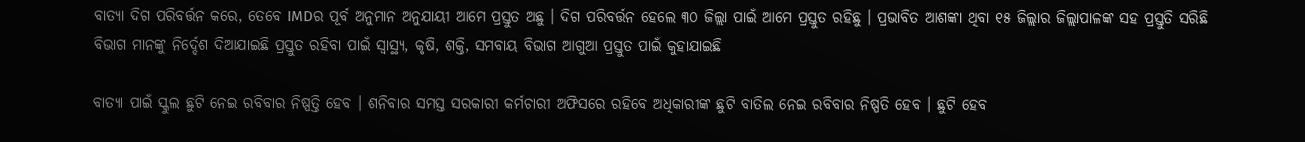ବାତ୍ୟା ଦିଗ ପରିବର୍ତ୍ତନ କରେ, ତେବେ IMDର ପୂର୍ବ ଅନୁମାନ ଅନୁଯାୟୀ ଆମେ ପ୍ରସ୍ତୁତ ଅଛୁ । ଦିଗ ପରିବର୍ତ୍ତନ ହେଲେ ୩୦ ଜିଲ୍ଲା ପାଇଁ ଆମେ ପ୍ରସ୍ତୁତ ରହିଛୁ । ପ୍ରଭାବିତ ଆଶଙ୍କା ଥିବା ୧୫ ଜିଲ୍ଲାର ଜିଲ୍ଲାପାଳଙ୍କ ସହ ପ୍ରସ୍ତୁତି ସରିଛି ବିଭାଗ ମାନଙ୍କୁ ନିର୍ଦ୍ଦେଶ ଦିଆଯାଇଛି ପ୍ରସ୍ତୁତ ରହିବା ପାଇଁ ସ୍ୱାସ୍ଥ୍ୟ, କୃଷି, ଶକ୍ତି, ସମବାୟ ବିଭାଗ ଆଗୁଆ ପ୍ରସ୍ତୁତ ପାଇଁ କୁହାଯାଇଛି

ବାତ୍ୟା ପାଇଁ ସ୍କୁଲ ଛୁଟି ନେଇ ରବିବାର ନିଷ୍ପତ୍ତି ହେବ । ଶନିବାର ସମସ୍ତ ସରକାରୀ କର୍ମଚାରୀ ଅଫିସରେ ରହିବେ ଅଧିକାରୀଙ୍କ ଛୁଟି ବାତିଲ ନେଇ ରବିବାର ନିଷ୍ପତି ହେବ । ଛୁଟି ହେବ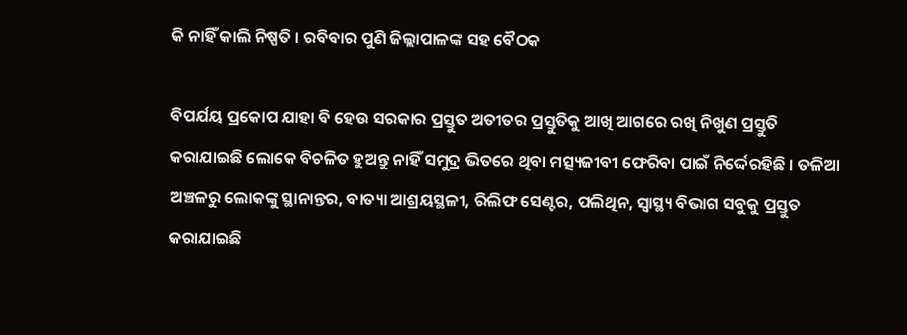କି ନାହିଁ କାଲି ନିଷ୍ପତି । ରବିବାର ପୁଣି ଜିଲ୍ଲାପାଳଙ୍କ ସହ ବୈଠକ

ବିପର୍ଯୟ ପ୍ରକୋପ ଯାହା ବି ହେଉ ସରକାର ପ୍ରସ୍ତୁତ ଅତୀତର ପ୍ରସ୍ତୁତିକୁ ଆଖି ଆଗରେ ରଖି ନିଖୁଣ ପ୍ରସ୍ତୁତି କରାଯାଇଛି ଲୋକେ ବିଚଳିତ ହୁଅନ୍ତୁ ନାହିଁ ସମୁଦ୍ର ଭିତରେ ଥିବା ମତ୍ସ୍ୟଜୀବୀ ଫେରିବା ପାଇଁ ନିର୍ଦ୍ଦେରହିଛି । ତଳିଆ ଅଞ୍ଚଳରୁ ଲୋକଙ୍କୁ ସ୍ଥାନାନ୍ତର, ବାତ୍ୟା ଆଶ୍ରୟସ୍ଥଳୀ, ରିଲିଫ ସେଣ୍ଟର, ପଲିଥିନ, ସ୍ୱାସ୍ଥ୍ୟ ବିଭାଗ ସବୁକୁ ପ୍ରସ୍ତୁତ କରାଯାଇଛି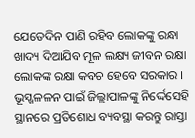ଯେତେଦିନ ପାଣି ରହିବ ଲୋକଙ୍କୁ ରନ୍ଧା ଖାଦ୍ୟ ଦିଆଯିବ ମୂଳ ଲକ୍ଷ୍ୟ ଜୀବନ ରକ୍ଷା ଲୋକଙ୍କ ରକ୍ଷା କବଚ ହେବେ ସରକାର । ଭୂସ୍ଖଳଳନ ପାଇଁ ଜିଲ୍ଲାପାଳଙ୍କୁ ନିର୍ଦ୍ଦେସେହି ସ୍ଥାନରେ ପ୍ରତିଶୋଧ ବ୍ୟବସ୍ଥା କରନ୍ତୁ ରାସ୍ତା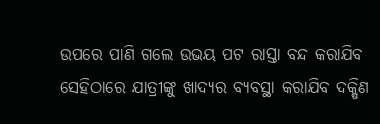ଉପରେ ପାଣି ଗଲେ ଉଭୟ ପଟ ରାସ୍ତା ବନ୍ଦ କରାଯିବ ସେହିଠାରେ ଯାତ୍ରୀଙ୍କୁ ଖାଦ୍ୟର ବ୍ୟବସ୍ଥା କରାଯିବ ଦକ୍ଷିଣ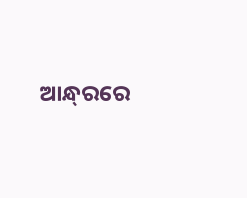ଆନ୍ଧ୍‌ରରେ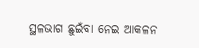ସ୍ଥଳଭାଗ ଛୁଇଁବା ନେଇ ଆକଳନ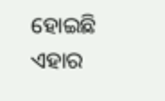ହୋଇଛି ଏହାର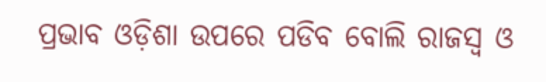ପ୍ରଭାବ ଓଡ଼ିଶା ଉପରେ ପଡିବ ବୋଲି ରାଜସ୍ବ ଓ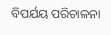ବିପର୍ଯୟ ପରିଚାଳନା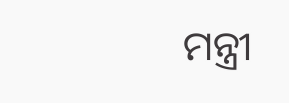ମନ୍ତ୍ରୀ